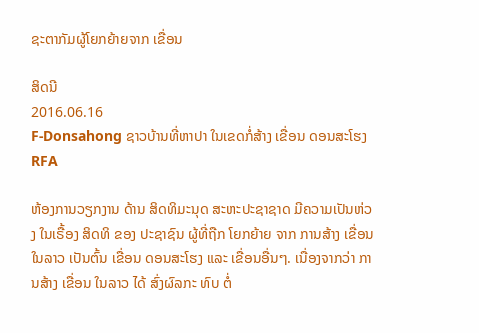ຊະຕາກັມຜູ້ໂຍກຍ້າຍຈາກ ເຂື່ອນ

ສິດນີ
2016.06.16
F-Donsahong ຊາວບ້ານທີ່ຫາປາ ໃນເຂດກໍ່ສ້າງ ເຂື່ອນ ດອນສະໂຮງ
RFA

ຫ້ອງການວຽກງານ ດ້ານ ສິດທິມະນຸດ ສະຫະປະຊາຊາດ ມີຄວາມເປັນຫ່ວງ ໃນເຣື້ອງ ສິດທິ ຂອງ ປະຊາຊົນ ຜູ້ທີ່ຖືກ ໂຍກຍ້າຍ ຈາກ ການສ້າງ ເຂື່ອນ ໃນລາວ ເປັນຕົ້ນ ເຂື່ອນ ດອນສະໂຮງ ແລະ ເຂື່ອນອື່ນໆ. ເນື່ອງຈາກວ່າ ການສ້າງ ເຂື່ອນ ໃນລາວ ໄດ້ ສົ່ງຜົລກະ ທົບ ຕໍ່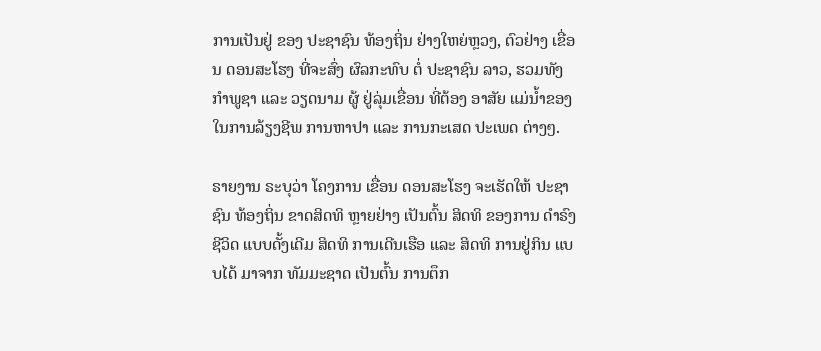ການເປັນຢູ່ ຂອງ ປະຊາຊົນ ທ້ອງຖິ່ນ ຢ່າງໃຫຍ່ຫຼວງ, ຕົວຢ່າງ ເຂື່ອນ ດອນສະໂຮງ ທີ່ຈະສົ່ງ ຜົລກະທົບ ຕໍ່ ປະຊາຊົນ ລາວ, ຮວມທັງ ກຳພູຊາ ແລະ ວຽດນາມ ຜູ້ ຢູ່ລຸ່ມເຂື່ອນ ທີ່ຕ້ອງ ອາສັຍ ແມ່ນ້ຳຂອງ ໃນການລ້ຽງຊີພ ການຫາປາ ແລະ ການກະເສດ ປະເພດ ຕ່າງໆ.

ຣາຍງານ ຣະບຸວ່າ ໂຄງການ ເຂື່ອນ ດອນສະໂຮງ ຈະເຮັດໃຫ້ ປະຊາຊົນ ທ້ອງຖິ່ນ ຂາດສິດທິ ຫຼາຍຢ່າງ ເປັນຕົ້ນ ສິດທິ ຂອງການ ດຳຣົງ ຊີວິດ ແບບດັ້ງເດີມ ສິດທິ ການເດີນເຮືອ ແລະ ສິດທິ ການຢູ່ກິນ ແບບໄດ້ ມາຈາກ ທັມມະຊາດ ເປັນຕົ້ນ ການຕຶກ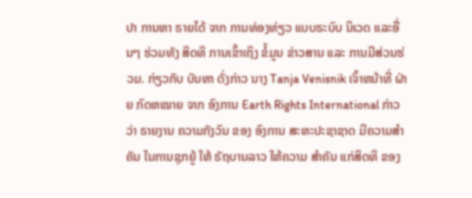ປາ ການຫາ ຣາຍໄດ້ ຈາກ ການທ່ອງທ່ຽວ ແບບຣະບົບ ນິເວດ ແລະອື່ນໆ ຮ່ວມທັງ ສິດທິ ການເຂົ້າເຖິງ ຂໍ້ມູນ ຂ່າວສານ ແລະ ການມີສ່ວນຮ່ວມ. ກ່ຽວກັບ ບັນຫາ ດັ່ງກ່າວ ນາງ Tanja Venisnik ເຈົ້າຫນ້າທີ່ ຝ່າຍ ກົດຫໝາຍ ຈາກ ອົງການ Earth Rights International ກ່າວວ່າ ຣາຍງານ ຄວາມກັງວົນ ຂອງ ອົງການ ສະຫະປະຊາຊາດ ມີຄວາມສຳຄັນ ໃນການຊຸກຍູ້ ໃຫ້ ຣັຖບານລາວ ໃຫ້ຄວາມ ສຳຄັນ ແກ່ສິດທິ ຂອງ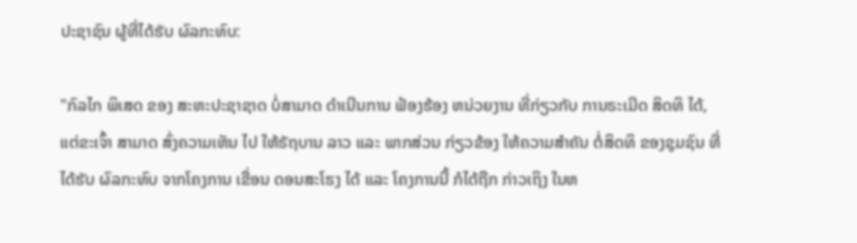ປະຊາຊົນ ຜູ້ທີ່ໄດ້ຮັບ ຜົລກະທົບ:

"ກົລໄກ ພິເສດ ຂອງ ສະຫະປະຊາຊາດ ບໍ່ສາມາດ ດຳເນີນການ ຟ້ອງຮ້ອງ ຫນ່ວຍງານ ທີ່ກ່ຽວກັບ ການຣະເມີດ ສິດທິ ໄດ້, ແຕ່ຂະເຈົ້າ ສາມາດ ສົ່ງຄວາມເຫັນ ໄປ ໃຫ້ຣັຖບານ ລາວ ແລະ ພາກສ່ວນ ກ່ຽວຂ້ອງ ໃຫ້ຄວາມສຳຄັນ ຕໍ່ສິດທິ ຂອງຊຸມຊົນ ທີ່ ໄດ້ຮັບ ຜົລກະທົບ ຈາກໂຄງການ ເຂື່ອນ ດອນສະໂຮງ ໄດ້ ແລະ ໂຄງການນີ້ ກໍໄດ້ຖືກ ກ່າວເຖິງ ໃນຫ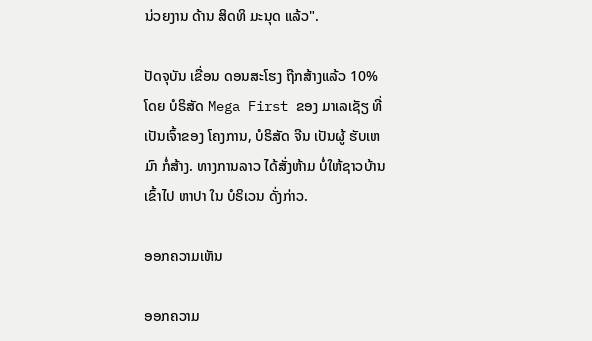ນ່ວຍງານ ດ້ານ ສິດທິ ມະນຸດ ແລ້ວ".

ປັດຈຸບັນ ເຂື່ອນ ດອນສະໂຮງ ຖືກສ້າງແລ້ວ 10% ໂດຍ ບໍຣິສັດ Mega First ຂອງ ມາເລເຊັຽ ທີ່ ເປັນເຈົ້າຂອງ ໂຄງການ, ບໍຣິສັດ ຈີນ ເປັນຜູ້ ຮັບເຫມົາ ກໍ່ສ້າງ. ທາງການລາວ ໄດ້ສັ່ງຫ້າມ ບໍ່ໃຫ້ຊາວບ້ານ ເຂົ້າໄປ ຫາປາ ໃນ ບໍຣິເວນ ດັ່ງກ່າວ.

ອອກຄວາມເຫັນ

ອອກຄວາມ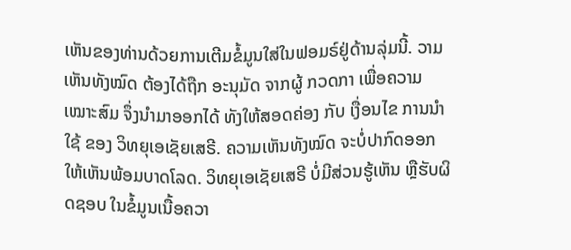ເຫັນຂອງທ່ານດ້ວຍການເຕີມຂໍ້ມູນໃສ່ໃນຟອມຣ໌ຢູ່ດ້ານລຸ່ມນີ້. ວາມເຫັນທັງໝົດ ຕ້ອງໄດ້ຖືກ ອະນຸມັດ ຈາກຜູ້ ກວດກາ ເພື່ອຄວາມເໝາະສົມ ຈຶ່ງນໍາມາອອກໄດ້ ທັງໃຫ້ສອດຄ່ອງ ກັບ ເງື່ອນໄຂ ການນຳໃຊ້ ຂອງ ວິທຍຸເອເຊັຍເສຣີ. ຄວາມເຫັນທັງໝົດ ຈະບໍ່ປາກົດອອກ ໃຫ້ເຫັນພ້ອມບາດໂລດ. ວິທຍຸເອເຊັຍເສຣີ ບໍ່ມີສ່ວນຮູ້ເຫັນ ຫຼືຮັບຜິດຊອບ ໃນຂໍ້ມູນເນື້ອຄວາ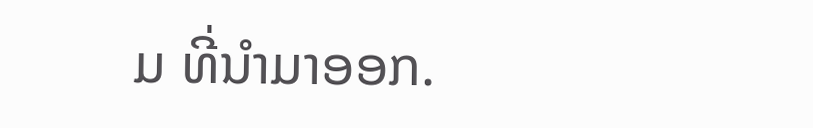ມ ທີ່ນໍາມາອອກ.